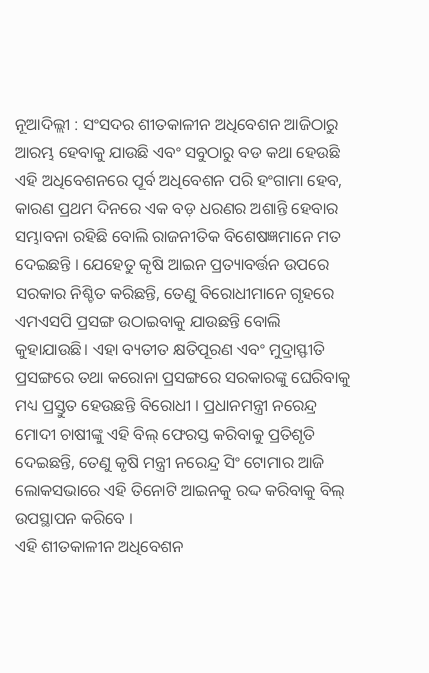ନୂଆଦିଲ୍ଲୀ : ସଂସଦର ଶୀତକାଳୀନ ଅଧିବେଶନ ଆଜିଠାରୁ ଆରମ୍ଭ ହେବାକୁ ଯାଉଛି ଏବଂ ସବୁଠାରୁ ବଡ କଥା ହେଉଛି ଏହି ଅଧିବେଶନରେ ପୂର୍ବ ଅଧିବେଶନ ପରି ହଂଗାମା ହେବ, କାରଣ ପ୍ରଥମ ଦିନରେ ଏକ ବଡ଼ ଧରଣର ଅଶାନ୍ତି ହେବାର ସମ୍ଭାବନା ରହିଛି ବୋଲି ରାଜନୀତିକ ବିଶେଷଜ୍ଞମାନେ ମତ ଦେଇଛନ୍ତି । ଯେହେତୁ କୃଷି ଆଇନ ପ୍ରତ୍ୟାବର୍ତ୍ତନ ଉପରେ ସରକାର ନିଶ୍ଚିତ କରିଛନ୍ତି, ତେଣୁ ବିରୋଧୀମାନେ ଗୃହରେ ଏମଏସପି ପ୍ରସଙ୍ଗ ଉଠାଇବାକୁ ଯାଉଛନ୍ତି ବୋଲି କୁହାଯାଉଛି। ଏହା ବ୍ୟତୀତ କ୍ଷତିପୂରଣ ଏବଂ ମୁଦ୍ରାସ୍ଫୀତି ପ୍ରସଙ୍ଗରେ ତଥା କରୋନା ପ୍ରସଙ୍ଗରେ ସରକାରଙ୍କୁ ଘେରିବାକୁ ମଧ୍ୟ ପ୍ରସ୍ତୁତ ହେଉଛନ୍ତି ବିରୋଧୀ । ପ୍ରଧାନମନ୍ତ୍ରୀ ନରେନ୍ଦ୍ର ମୋଦୀ ଚାଷୀଙ୍କୁ ଏହି ବିଲ୍ ଫେରସ୍ତ କରିବାକୁ ପ୍ରତିଶୃତି ଦେଇଛନ୍ତି, ତେଣୁ କୃଷି ମନ୍ତ୍ରୀ ନରେନ୍ଦ୍ର ସିଂ ଟୋମାର ଆଜି ଲୋକସଭାରେ ଏହି ତିନୋଟି ଆଇନକୁ ରଦ୍ଦ କରିବାକୁ ବିଲ୍ ଉପସ୍ଥାପନ କରିବେ ।
ଏହି ଶୀତକାଳୀନ ଅଧିବେଶନ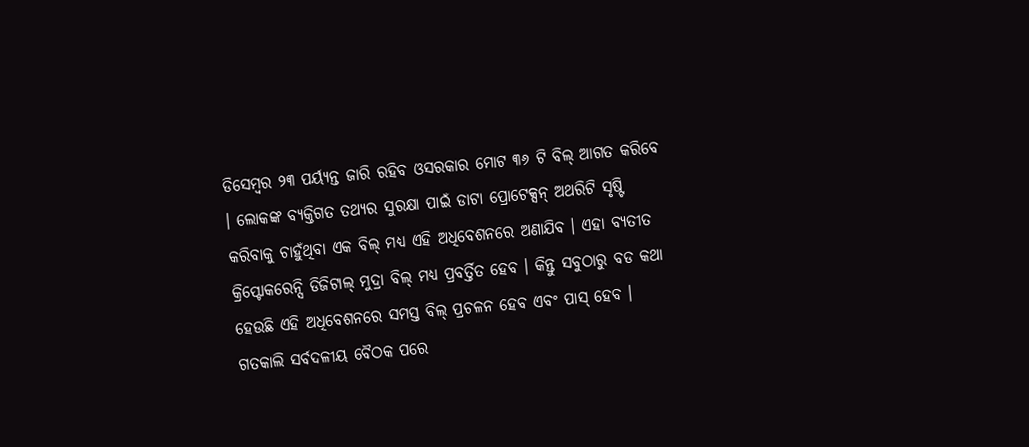ଡିସେମ୍ବର ୨୩ ପର୍ୟ୍ୟନ୍ତ ଜାରି ରହିବ ଓସରକାର ମୋଟ ୩୬ ଟି ବିଲ୍ ଆଗତ କରିବେ । ଲୋକଙ୍କ ବ୍ୟକ୍ତିଗତ ତଥ୍ୟର ସୁରକ୍ଷା ପାଇଁ ଡାଟା ପ୍ରୋଟେକ୍ସନ୍ ଅଥରିଟି ସୃଷ୍ଟି କରିବାକୁ ଚାହୁଁଥିବା ଏକ ବିଲ୍ ମଧ୍ୟ ଏହି ଅଧିବେଶନରେ ଅଣାଯିବ । ଏହା ବ୍ୟତୀତ କ୍ରିପ୍ଟୋକରେନ୍ସି ଡିଜିଟାଲ୍ ମୁଦ୍ରା ବିଲ୍ ମଧ୍ୟ ପ୍ରବର୍ତ୍ତିତ ହେବ । କିନ୍ତୁ ସବୁଠାରୁ ବଡ କଥା ହେଉଛି ଏହି ଅଧିବେଶନରେ ସମସ୍ତ ବିଲ୍ ପ୍ରଚଳନ ହେବ ଏବଂ ପାସ୍ ହେବ । ଗତକାଲି ସର୍ବଦଳୀୟ ବୈଠକ ପରେ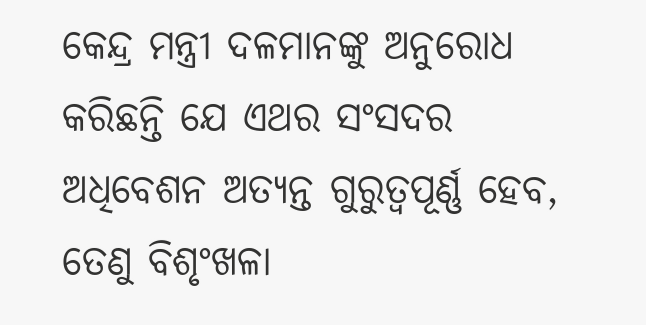କେନ୍ଦ୍ର ମନ୍ତ୍ରୀ ଦଳମାନଙ୍କୁ ଅନୁରୋଧ କରିଛନ୍ତି ଯେ ଏଥର ସଂସଦର ଅଧିବେଶନ ଅତ୍ୟନ୍ତ ଗୁରୁତ୍ୱପୂର୍ଣ୍ଣ ହେବ, ତେଣୁ ବିଶୃଂଖଳା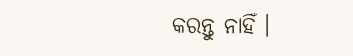କରନ୍ତୁ ନାହିଁ ।